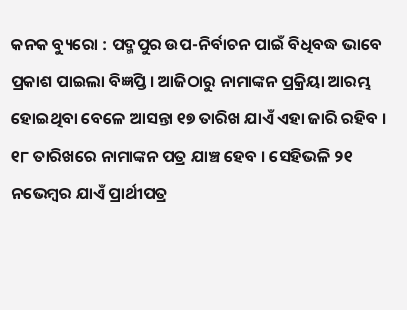କନକ ବ୍ୟୁରୋ : ପଦ୍ମପୁର ଉପ-ନିର୍ବାଚନ ପାଇଁ ବିଧିବଦ୍ଧ ଭାବେ ପ୍ରକାଶ ପାଇଲା ବିଜ୍ଞପ୍ତି । ଆଜିଠାରୁ ନାମାଙ୍କନ ପ୍ରକ୍ରିୟା ଆରମ୍ଭ ହୋଇଥିବା ବେଳେ ଆସନ୍ତା ୧୭ ତାରିଖ ଯାଏଁ ଏହା ଜାରି ରହିବ । ୧୮ ତାରିଖରେ ନାମାଙ୍କନ ପତ୍ର ଯାଞ୍ଚ ହେବ । ସେହିଭଳି ୨୧ ନଭେମ୍ବର ଯାଏଁ ପ୍ରାର୍ଥୀପତ୍ର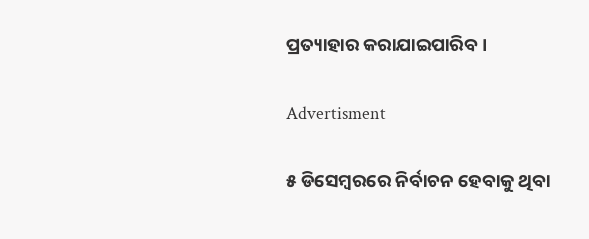ପ୍ରତ୍ୟାହାର କରାଯାଇପାରିବ ।

Advertisment

୫ ଡିସେମ୍ବରରେ ନିର୍ବାଚନ ହେବାକୁ ଥିବା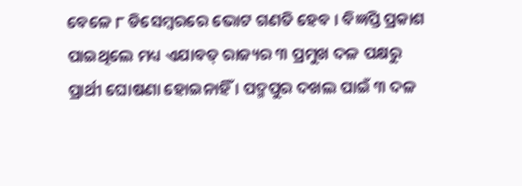ବେଳେ ୮ ଡିସେମ୍ବରରେ ଭୋଟ ଗଣତି ହେବ । ବିଜ୍ଞପ୍ତି ପ୍ରକାଶ ପାଇଥିଲେ ମଧ୍ୟ ଏଯାବତ୍ ରାଜ୍ୟର ୩ ପ୍ରମୁଖ ଦଳ ପକ୍ଷରୁ ପ୍ରାର୍ଥୀ ଘୋଷଣା ହୋଇନାହିଁ । ପଦ୍ମପୁର ଦଖଲ ପାଇଁ ୩ ଦଳ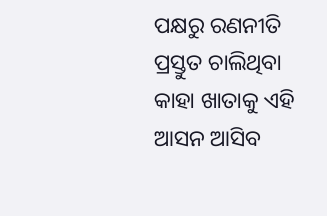ପକ୍ଷରୁ ରଣନୀତି ପ୍ରସ୍ତୁତ ଚାଲିଥିବା କାହା ଖାତାକୁ ଏହି ଆସନ ଆସିବ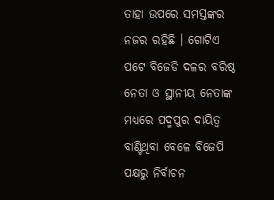ତାହା ଉପରେ ସମସ୍ତଙ୍କର ନଜର ରହିଛି । ଗୋଟିଏ ପଟେ ବିଜେଡି ଦଳର ବରିଷ୍ଠ ନେତା ଓ ସ୍ଥାନୀୟ ନେତାଙ୍କ ମଧ୍ୟରେ ପଦ୍ମପୁର ଦାୟିତ୍ୱ ବାଣ୍ଟିଥିବା ବେଳେ ବିଜେପି ପକ୍ଷରୁ ନିର୍ବାଚନ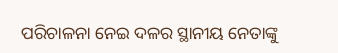ପରିଚାଳନା ନେଇ ଦଳର ସ୍ଥାନୀୟ ନେତାଙ୍କୁ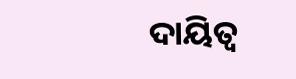ଦାୟିତ୍ୱ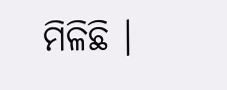ମିଳିଛି ।